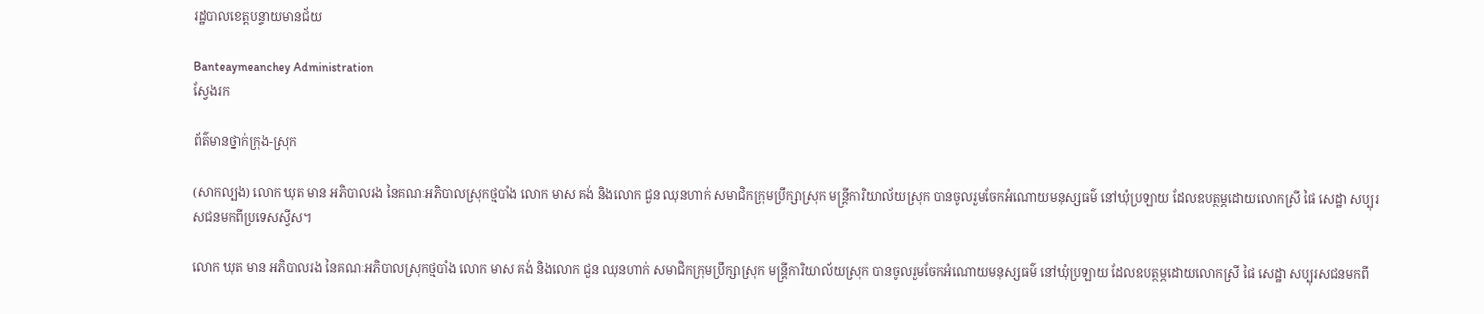រដ្ឋបាលខេត្តបន្ទាយមានជ័យ

Banteaymeanchey Administration
ស្វែងរក

ព័ត៌មានថ្នាក់ក្រុង-ស្រុក

(សាកល្បង) លោក ឃុត មាន អភិបាលរង នៃគណៈអភិបាលស្រុកថ្មបាំង លោក មាស គង់ និងលោក ជួន ឈុនហាក់ សមាជិកក្រុមប្រឹក្សាស្រុក មន្រ្តីការិយាល័យស្រុក បានចូលរួមចែកអំណោយមនុស្សធម៌ នៅឃុំប្រឡាយ ដែលឧបត្ថម្ភដោយលោកស្រី ផៃ សេដ្ឋា សប្បុរសជនមកពីប្រទេសស្វីស។

លោក ឃុត មាន អភិបាលរង នៃគណៈអភិបាលស្រុកថ្មបាំង លោក មាស គង់ និងលោក ជួន ឈុនហាក់ សមាជិកក្រុមប្រឹក្សាស្រុក មន្រ្តីការិយាល័យស្រុក បានចូលរួមចែកអំណោយមនុស្សធម៌ នៅឃុំប្រឡាយ ដែលឧបត្ថម្ភដោយលោកស្រី ផៃ សេដ្ឋា សប្បុរសជនមកពី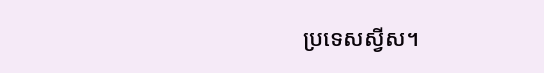ប្រទេសស្វីស។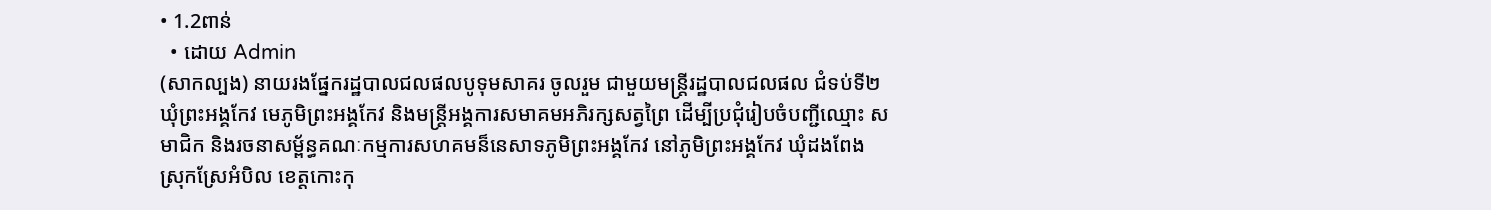• 1.2ពាន់
  • ដោយ Admin
(សាកល្បង) នាយរងផ្នែករដ្ឋបាលជលផលបូទុមសាគរ ចូលរួម ជាមួយមន្ត្រីរដ្ឋបាលជលផល ជំទប់ទី២ ឃុំព្រះអង្គកែវ មេភូមិព្រះអង្គកែវ និងមន្ត្រីអង្គការសមាគមអភិរក្សសត្វព្រៃ ដើម្បីប្រជុំរៀបចំបញ្ជីឈ្មោះ សមាជិក និងរចនាសម្ព័ន្ធគណៈកម្មការសហគមន៏នេសាទភូមិព្រះអង្គកែវ នៅភូមិព្រះអង្គកែវ ឃុំដងពែង ស្រុកស្រែអំបិល ខេត្តកោះកុ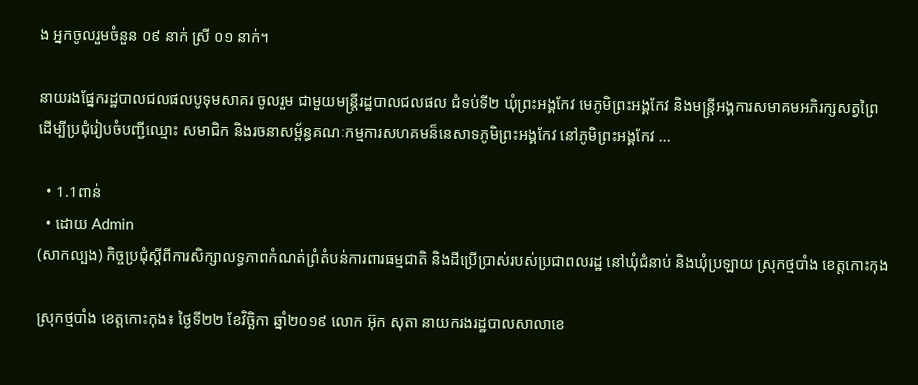ង អ្នកចូលរួមចំនួន ០៩ នាក់ ស្រី ០១ នាក់។

នាយរងផ្នែករដ្ឋបាលជលផលបូទុមសាគរ ចូលរួម ជាមួយមន្ត្រីរដ្ឋបាលជលផល ជំទប់ទី២ ឃុំព្រះអង្គកែវ មេភូមិព្រះអង្គកែវ និងមន្ត្រីអង្គការសមាគមអភិរក្សសត្វព្រៃ ដើម្បីប្រជុំរៀបចំបញ្ជីឈ្មោះ សមាជិក និងរចនាសម្ព័ន្ធគណៈកម្មការសហគមន៏នេសាទភូមិព្រះអង្គកែវ នៅភូមិព្រះអង្គកែវ ...

  • 1.1ពាន់
  • ដោយ Admin
(សាកល្បង) កិច្ចប្រជុំស្តីពីការសិក្សាលទ្ធភាពកំណត់ព្រំតំបន់ការពារធម្មជាតិ និងដីប្រើប្រាស់របស់ប្រជាពលរដ្ឋ នៅឃុំជំនាប់ និងឃុំប្រឡាយ ស្រុកថ្មបាំង ខេត្តកោះកុង

ស្រុកថ្មបាំង ខេត្តកោះកុង៖ ថ្ងៃទី២២ ខែវិច្ឆិកា ឆ្នាំ២០១៩ លោក អ៊ុក សុតា នាយករងរដ្ឋបាលសាលាខេ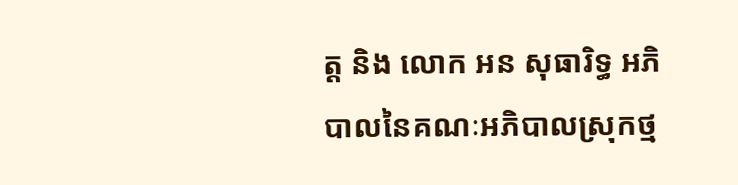ត្ត និង លោក អន សុធារិទ្ធ អភិបាលនៃគណៈអភិបាលស្រុកថ្ម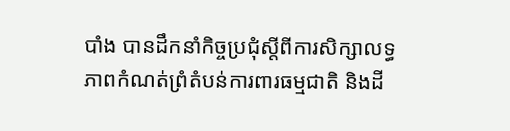បាំង បានដឹកនាំកិច្ចប្រជុំស្តីពីការសិក្សាលទ្ធភាពកំណត់ព្រំតំបន់ការពារធម្មជាតិ និងដី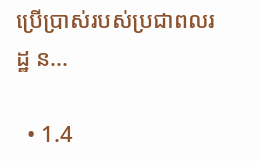ប្រើប្រាស់របស់ប្រជាពលរដ្ឋ ន...

  • 1.4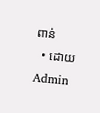ពាន់
  • ដោយ Admin